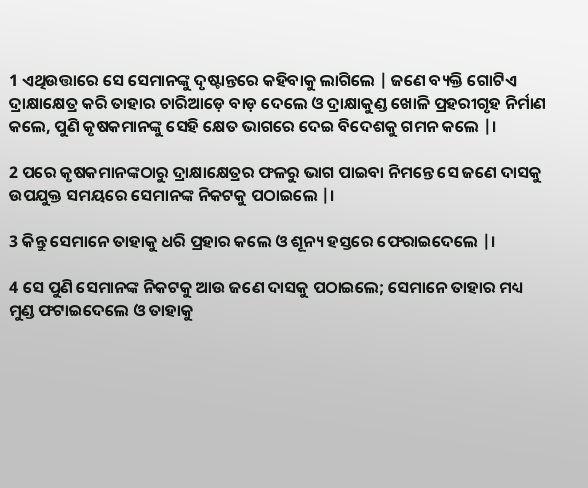1 ଏଥିଉତ୍ତାରେ ସେ ସେମାନଙ୍କୁ ଦୃଷ୍ଟାନ୍ତରେ କହିବାକୁ ଲାଗିଲେ | ଜଣେ ବ୍ୟକ୍ତି ଗୋଟିଏ ଦ୍ରାକ୍ଷାକ୍ଷେତ୍ର କରି ତାହାର ଚାରିଆଡ଼େ ବାଡ଼ ଦେଲେ ଓ ଦ୍ରାକ୍ଷାକୁଣ୍ଡ ଖୋଳି ପ୍ରହରୀଗୃହ ନିର୍ମାଣ କଲେ, ପୁଣି କୃଷକମାନଙ୍କୁ ସେହି କ୍ଷେତ ଭାଗରେ ଦେଇ ବିଦେଶକୁ ଗମନ କଲେ |।

2 ପରେ କୃଷକମାନଙ୍କଠାରୁ ଦ୍ରାକ୍ଷାକ୍ଷେତ୍ରର ଫଳରୁ ଭାଗ ପାଇବା ନିମନ୍ତେ ସେ ଜଣେ ଦାସକୁ ଉପଯୁକ୍ତ ସମୟରେ ସେମାନଙ୍କ ନିକଟକୁ ପଠାଇଲେ |।

3 କିନ୍ତୁ ସେମାନେ ତାହାକୁ ଧରି ପ୍ରହାର କଲେ ଓ ଶୂନ୍ୟ ହସ୍ତରେ ଫେରାଇଦେଲେ |।

4 ସେ ପୁଣି ସେମାନଙ୍କ ନିକଟକୁ ଆଉ ଜଣେ ଦାସକୁ ପଠାଇଲେ; ସେମାନେ ତାହାର ମଧ୍ୟ ମୁଣ୍ଡ ଫଟାଇଦେଲେ ଓ ତାହାକୁ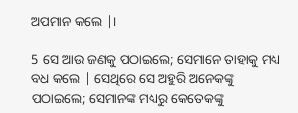ଅପମାନ କଲେ |।

5 ସେ ଆଉ ଜଣକୁ ପଠାଇଲେ; ସେମାନେ ତାହାକୁ ମଧ୍ୟ ବଧ କଲେ | ସେଥିରେ ସେ ଅହୁରି ଅନେକଙ୍କୁ ପଠାଇଲେ; ସେମାନଙ୍କ ମଧ୍ୟରୁ କେତେକଙ୍କୁ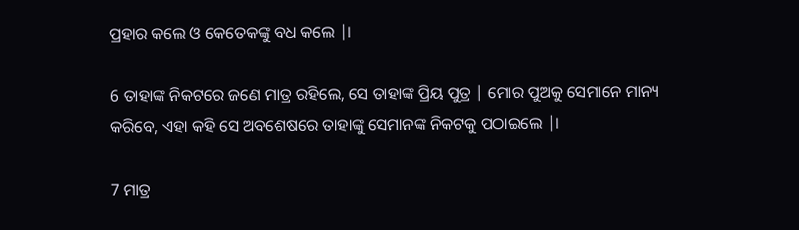ପ୍ରହାର କଲେ ଓ କେତେକଙ୍କୁ ବଧ କଲେ |।

6 ତାହାଙ୍କ ନିକଟରେ ଜଣେ ମାତ୍ର ରହିଲେ, ସେ ତାହାଙ୍କ ପ୍ରିୟ ପୁତ୍ର | ମୋର ପୁଅକୁ ସେମାନେ ମାନ୍ୟ କରିବେ, ଏହା କହି ସେ ଅବଶେଷରେ ତାହାଙ୍କୁ ସେମାନଙ୍କ ନିକଟକୁ ପଠାଇଲେ |।

7 ମାତ୍ର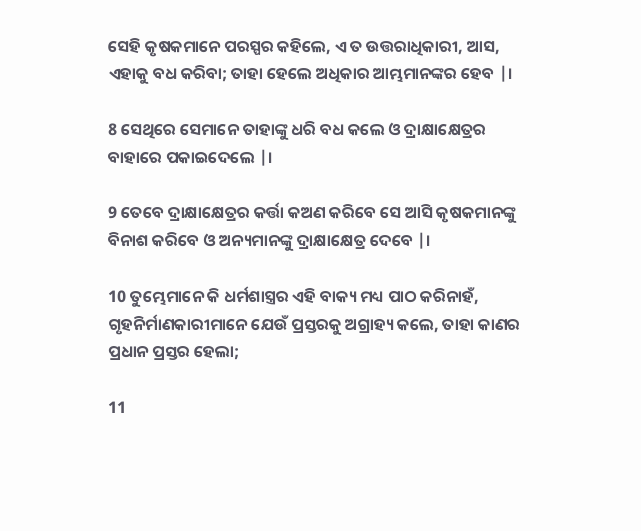ସେହି କୃଷକମାନେ ପରସ୍ପର କହିଲେ, ଏ ତ ଉତ୍ତରାଧିକାରୀ, ଆସ, ଏହାକୁ ବଧ କରିବା; ତାହା ହେଲେ ଅଧିକାର ଆମ୍ଭମାନଙ୍କର ହେବ |।

8 ସେଥିରେ ସେମାନେ ତାହାଙ୍କୁ ଧରି ବଧ କଲେ ଓ ଦ୍ରାକ୍ଷାକ୍ଷେତ୍ରର ବାହାରେ ପକାଇଦେଲେ |।

9 ତେବେ ଦ୍ରାକ୍ଷାକ୍ଷେତ୍ରର କର୍ତ୍ତା କଅଣ କରିବେ ସେ ଆସି କୃଷକମାନଙ୍କୁ ବିନାଶ କରିବେ ଓ ଅନ୍ୟମାନଙ୍କୁ ଦ୍ରାକ୍ଷାକ୍ଷେତ୍ର ଦେବେ |।

10 ତୁମ୍ଭେମାନେ କି ଧର୍ମଶାସ୍ତ୍ରର ଏହି ବାକ୍ୟ ମଧ୍ୟ ପାଠ କରିନାହଁ, ଗୃହନିର୍ମାଣକାରୀମାନେ ଯେଉଁ ପ୍ରସ୍ତରକୁ ଅଗ୍ରାହ୍ୟ କଲେ, ତାହା କାଣର ପ୍ରଧାନ ପ୍ରସ୍ତର ହେଲା;

11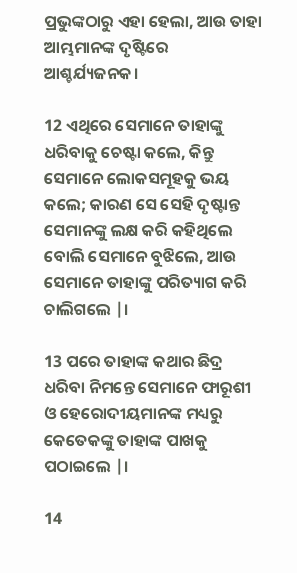ପ୍ରଭୁଙ୍କଠାରୁ ଏହା ହେଲା, ଆଉ ତାହା ଆମ୍ଭମାନଙ୍କ ଦୃଷ୍ଟିରେ ଆଶ୍ଚର୍ଯ୍ୟଜନକ।

12 ଏଥିରେ ସେମାନେ ତାହାଙ୍କୁ ଧରିବାକୁ ଚେଷ୍ଟା କଲେ, କିନ୍ତୁ ସେମାନେ ଲୋକସମୂହକୁ ଭୟ କଲେ; କାରଣ ସେ ସେହି ଦୃଷ୍ଟାନ୍ତ ସେମାନଙ୍କୁ ଲକ୍ଷ କରି କହିଥିଲେ ବୋଲି ସେମାନେ ବୁଝିଲେ, ଆଉ ସେମାନେ ତାହାଙ୍କୁ ପରିତ୍ୟାଗ କରି ଚାଲିଗଲେ |।

13 ପରେ ତାହାଙ୍କ କଥାର ଛିଦ୍ର ଧରିବା ନିମନ୍ତେ ସେମାନେ ଫାରୂଶୀ ଓ ହେରୋଦୀୟମାନଙ୍କ ମଧ୍ୟରୁ କେତେକଙ୍କୁ ତାହାଙ୍କ ପାଖକୁ ପଠାଇଲେ |।

14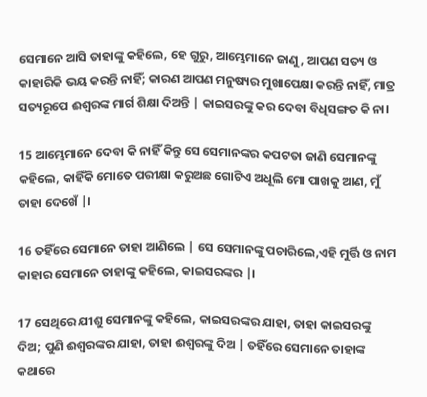ସେମାନେ ଆସି ତାହାଙ୍କୁ କହିଲେ, ହେ ଗୁରୁ, ଆମ୍ଭେମାନେ ଜାଣୁ, ଆପଣ ସତ୍ୟ ଓ କାହାରିକି ଭୟ କରନ୍ତି ନାହିଁ; କାରଣ ଆପଣ ମନୁଷ୍ୟର ମୁଖାପେକ୍ଷା କରନ୍ତି ନାହିଁ, ମାତ୍ର ସତ୍ୟରୂପେ ଈଶ୍ୱରଙ୍କ ମାର୍ଗ ଶିକ୍ଷା ଦିଅନ୍ତି | କାଇସରଙ୍କୁ କର ଦେବା ବିଧିସଙ୍ଗତ କି ନା।

15 ଆମ୍ଭେମାନେ ଦେବା କି ନାହିଁ କିନ୍ତୁ ସେ ସେମାନଙ୍କର କପଟତା ଜାଣି ସେମାନଙ୍କୁ କହିଲେ, କାହିଁକି ମୋତେ ପରୀକ୍ଷା କରୁଅଛ ଗୋଟିଏ ଅଧୂଲି ମୋ ପାଖକୁ ଆଣ, ମୁଁ ତାହା ଦେଖେଁ |।

16 ତହିଁରେ ସେମାନେ ତାହା ଆଣିଲେ | ସେ ସେମାନଙ୍କୁ ପଚାରିଲେ,ଏହି ମୁର୍ତ୍ତି ଓ ନାମ କାହାର ସେମାନେ ତାହାଙ୍କୁ କହିଲେ, କାଇସରଙ୍କର |।

17 ସେଥିରେ ଯୀଶୁ ସେମାନଙ୍କୁ କହିଲେ, କାଇସରଙ୍କର ଯାହା, ତାହା କାଇସରଙ୍କୁ ଦିଅ; ପୁଣି ଈଶ୍ୱରଙ୍କର ଯାହା, ତାହା ଈଶ୍ୱରଙ୍କୁ ଦିଅ | ତହିଁରେ ସେମାନେ ତାହାଙ୍କ କଥାରେ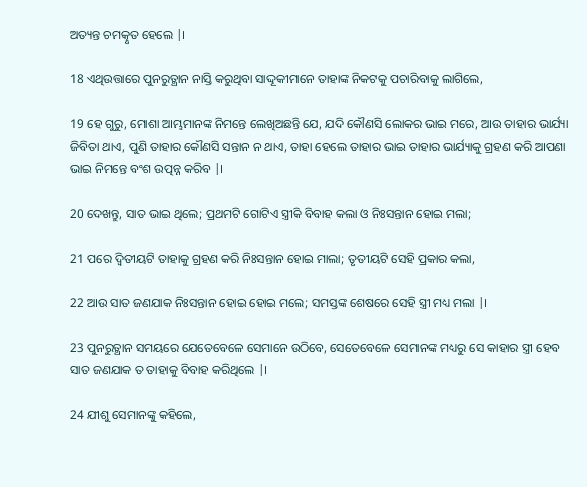ଅତ୍ୟନ୍ତ ଚମତ୍କୃତ ହେଲେ |।

18 ଏଥିଉତ୍ତାରେ ପୁନରୁତ୍ଥାନ ନାସ୍ତି କରୁଥିବା ସାଦ୍ଦୂକୀମାନେ ତାହାଙ୍କ ନିକଟକୁ ପଚାରିବାକୁ ଲାଗିଲେ,

19 ହେ ଗୁରୁ, ମୋଶା ଆମ୍ଭମାନଙ୍କ ନିମନ୍ତେ ଲେଖିଅଛନ୍ତି ଯେ, ଯଦି କୌଣସି ଲୋକର ଭାଇ ମରେ, ଆଉ ତାହାର ଭାର୍ଯ୍ୟା ଜିବିତା ଥାଏ, ପୁଣି ତାହାର କୌଣସି ସନ୍ତାନ ନ ଥାଏ, ତାହା ହେଲେ ତାହାର ଭାଇ ତାହାର ଭାର୍ଯ୍ୟାକୁ ଗ୍ରହଣ କରି ଆପଣା ଭାଇ ନିମନ୍ତେ ବଂଶ ଉତ୍ପନ୍ନ କରିବ |।

20 ଦେଖନ୍ତୁ, ସାତ ଭାଇ ଥିଲେ; ପ୍ରଥମଟି ଗୋଟିଏ ସ୍ତ୍ରୀକି ବିବାହ କଲା ଓ ନିଃସନ୍ତାନ ହୋଇ ମଲା;

21 ପରେ ଦ୍ୱିତୀୟଟି ତାହାକୁ ଗ୍ରହଣ କରି ନିଃସନ୍ତାନ ହୋଇ ମାଲା; ତୃତୀୟଟି ସେହି ପ୍ରକାର କଲା,

22 ଆଉ ସାତ ଜଣଯାକ ନିଃସନ୍ତାନ ହୋଇ ହୋଇ ମଲେ; ସମସ୍ତଙ୍କ ଶେଷରେ ସେହି ସ୍ତ୍ରୀ ମଧ୍ୟ ମଲା |।

23 ପୁନରୁତ୍ଥାନ ସମୟରେ ଯେତେବେଳେ ସେମାନେ ଉଠିବେ, ସେତେବେଳେ ସେମାନଙ୍କ ମଧ୍ୟରୁ ସେ କାହାର ସ୍ତ୍ରୀ ହେବ ସାତ ଜଣଯାକ ତ ତାହାକୁ ବିବାହ କରିଥିଲେ |।

24 ଯୀଶୁ ସେମାନଙ୍କୁ କହିଲେ,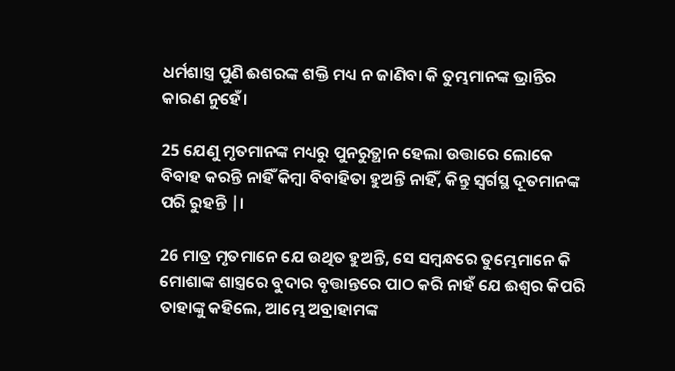ଧର୍ମଶାସ୍ତ୍ର ପୁଣି ଈଶରଙ୍କ ଶକ୍ତି ମଧ୍ୟ ନ ଜାଣିବା କି ତୁମ୍ଭମାନଙ୍କ ଭ୍ରାନ୍ତିର କାରଣ ନୁହେଁ।

25 ଯେଣୁ ମୃତମାନଙ୍କ ମଧ୍ୟରୁ ପୁନରୁତ୍ଥାନ ହେଲା ଉତ୍ତାରେ ଲୋକେ ବିବାହ କରନ୍ତି ନାହିଁ କିମ୍ବା ବିବାହିତା ହୁଅନ୍ତି ନାହିଁ, କିନ୍ତୁ ସ୍ୱର୍ଗସ୍ଥ ଦୂତମାନଙ୍କ ପରି ରୁହନ୍ତି |।

26 ମାତ୍ର ମୃତମାନେ ଯେ ଉଥିତ ହୁଅନ୍ତି, ସେ ସମ୍ବନ୍ଧରେ ତୁମ୍ଭେମାନେ କି ମୋଶାଙ୍କ ଶାସ୍ତ୍ରରେ ବୁଦାର ବୃତ୍ତାନ୍ତରେ ପାଠ କରି ନାହଁ ଯେ ଈଶ୍ୱର କିପରି ତାହାଙ୍କୁ କହିଲେ, ଆମ୍ଭେ ଅବ୍ରାହାମଙ୍କ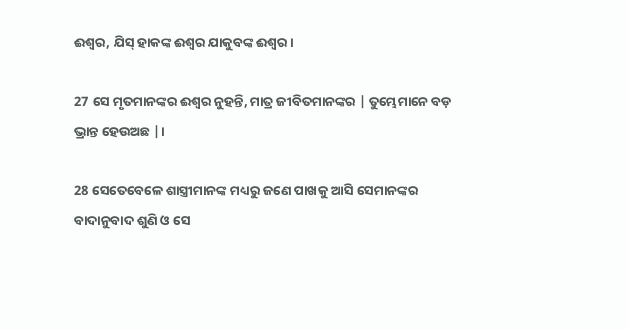ଈଶ୍ୱର, ଯିସ୍ ହାକଙ୍କ ଈଶ୍ୱର ଯାକୁବଙ୍କ ଈଶ୍ୱର।

27 ସେ ମୃତମାନଙ୍କର ଈଶ୍ୱର ନୁହନ୍ତି, ମାତ୍ର ଜୀବିତମାନଙ୍କର | ତୁମ୍ଭେମାନେ ବଡ଼ ଭ୍ରାନ୍ତ ହେଉଅଛ |।

28 ସେତେବେଳେ ଶାସ୍ତ୍ରୀମାନଙ୍କ ମଧ୍ୟରୁ ଜଣେ ପାଖକୁ ଆସି ସେମାନଙ୍କର ବାଦାନୁବାଦ ଶୁଣି ଓ ସେ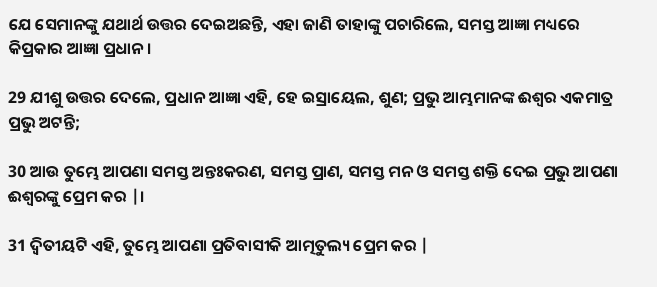ଯେ ସେମାନଙ୍କୁ ଯଥାର୍ଥ ଉତ୍ତର ଦେଇଅଛନ୍ତି, ଏହା ଜାଣି ତାହାଙ୍କୁ ପଚାରିଲେ, ସମସ୍ତ ଆଜ୍ଞା ମଧ୍ୟରେ କିପ୍ରକାର ଆଜ୍ଞା ପ୍ରଧାନ।

29 ଯୀଶୁ ଉତ୍ତର ଦେଲେ, ପ୍ରଧାନ ଆଜ୍ଞା ଏହି, ହେ ଇସ୍ରାୟେଲ, ଶୁଣ; ପ୍ରଭୁ ଆମ୍ଭମାନଙ୍କ ଈଶ୍ୱର ଏକମାତ୍ର ପ୍ରଭୁ ଅଟନ୍ତି;

30 ଆଉ ତୁମ୍ଭେ ଆପଣା ସମସ୍ତ ଅନ୍ତଃକରଣ, ସମସ୍ତ ପ୍ରାଣ, ସମସ୍ତ ମନ ଓ ସମସ୍ତ ଶକ୍ତି ଦେଇ ପ୍ରଭୁ ଆପଣା ଈଶ୍ୱରଙ୍କୁ ପ୍ରେମ କର |।

31 ଦ୍ୱିତୀୟଟି ଏହି, ତୁମ୍ଭେ ଆପଣା ପ୍ରତିବାସୀକି ଆତ୍ମତୁଲ୍ୟ ପ୍ରେମ କର |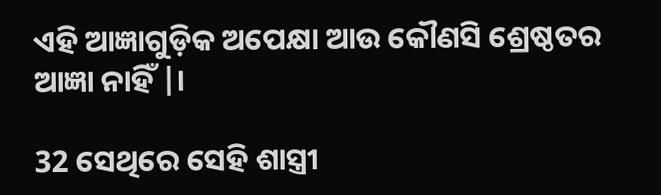ଏହି ଆଜ୍ଞାଗୁଡ଼ିକ ଅପେକ୍ଷା ଆଉ କୌଣସି ଶ୍ରେଷ୍ଠତର ଆଜ୍ଞା ନାହିଁ |।

32 ସେଥିରେ ସେହି ଶାସ୍ତ୍ରୀ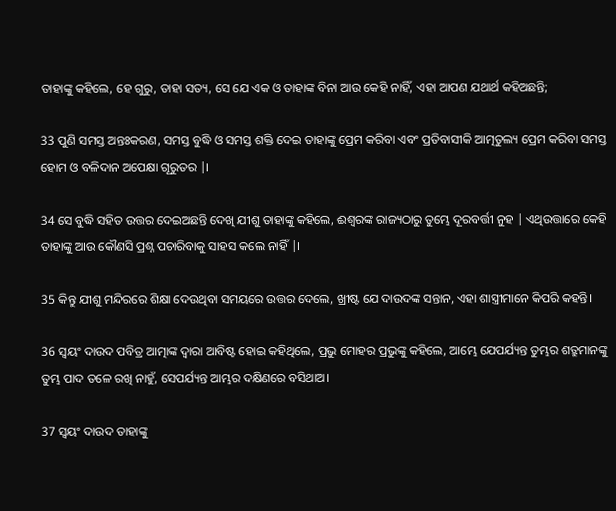ତାହାଙ୍କୁ କହିଲେ, ହେ ଗୁରୁ, ତାହା ସତ୍ୟ, ସେ ଯେ ଏକ ଓ ତାହାଙ୍କ ବିନା ଆଉ କେହି ନାହିଁ, ଏହା ଆପଣ ଯଥାର୍ଥ କହିଅଛନ୍ତି;

33 ପୁଣି ସମସ୍ତ ଅନ୍ତଃକରଣ, ସମସ୍ତ ବୁଦ୍ଧି ଓ ସମସ୍ତ ଶକ୍ତି ଦେଇ ତାହାଙ୍କୁ ପ୍ରେମ କରିବା ଏବଂ ପ୍ରତିବାସୀକି ଆତ୍ମତୁଲ୍ୟ ପ୍ରେମ କରିବା ସମସ୍ତ ହୋମ ଓ ବଳିଦାନ ଅପେକ୍ଷା ଗୂରୁତର |।

34 ସେ ବୁଦ୍ଧି ସହିତ ଉତ୍ତର ଦେଇଅଛନ୍ତି ଦେଖି ଯୀଶୁ ତାହାଙ୍କୁ କହିଲେ, ଈଶ୍ୱରଙ୍କ ରାଜ୍ୟଠାରୁ ତୁମ୍ଭେ ଦୂରବର୍ତ୍ତୀ ନୁହ | ଏଥିଉତ୍ତାରେ କେହି ତାହାଙ୍କୁ ଆଉ କୌଣସି ପ୍ରଶ୍ନ ପଚାରିବାକୁ ସାହସ କଲେ ନାହିଁ |।

35 କିନ୍ତୁ ଯୀଶୁ ମନ୍ଦିରରେ ଶିକ୍ଷା ଦେଉଥିବା ସମୟରେ ଉତ୍ତର ଦେଲେ, ଖ୍ରୀଷ୍ଟ ଯେ ଦାଉଦଙ୍କ ସନ୍ତାନ, ଏହା ଶାସ୍ତ୍ରୀମାନେ କିପରି କହନ୍ତି।

36 ସ୍ୱୟଂ ଦାଉଦ ପବିତ୍ର ଆତ୍ମାଙ୍କ ଦ୍ୱାରା ଆବିଷ୍ଟ ହୋଇ କହିଥିଲେ, ପ୍ରଭୁ ମୋହର ପ୍ରଭୁଙ୍କୁ କହିଲେ, ଆମ୍ଭେ ଯେପର୍ଯ୍ୟନ୍ତ ତୁମ୍ଭର ଶତ୍ରୁମାନଙ୍କୁ ତୁମ୍ଭ ପାଦ ତଳେ ରଖି ନାହୁଁ, ସେପର୍ଯ୍ୟନ୍ତ ଆମ୍ଭର ଦକ୍ଷିଣରେ ବସିଥାଅ।

37 ସ୍ୱୟଂ ଦାଉଦ ତାହାଙ୍କୁ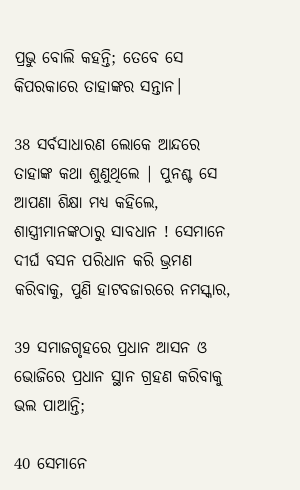ପ୍ରଭୁ ବୋଲି କହନ୍ତି; ତେବେ ସେ କିପରକାରେ ତାହାଙ୍କର ସନ୍ତାନ।

38 ସର୍ବସାଧାରଣ ଲୋକେ ଆନ୍ଦରେ ତାହାଙ୍କ କଥା ଶୁଣୁଥିଲେ | ପୁନଶ୍ଚ ସେ ଆପଣା ଶିକ୍ଷା ମଧ୍ୟ କହିଲେ, ଶାସ୍ତ୍ରୀମାନଙ୍କଠାରୁ ସାବଧାନ ! ସେମାନେ ଦୀର୍ଘ ବସନ ପରିଧାନ କରି ଭ୍ରମଣ କରିବାକୁ, ପୁଣି ହାଟବଜାରରେ ନମସ୍କାର,

39 ସମାଜଗୃହରେ ପ୍ରଧାନ ଆସନ ଓ ଭୋଜିରେ ପ୍ରଧାନ ସ୍ଥାନ ଗ୍ରହଣ କରିବାକୁ ଭଲ ପାଆନ୍ତି;

40 ସେମାନେ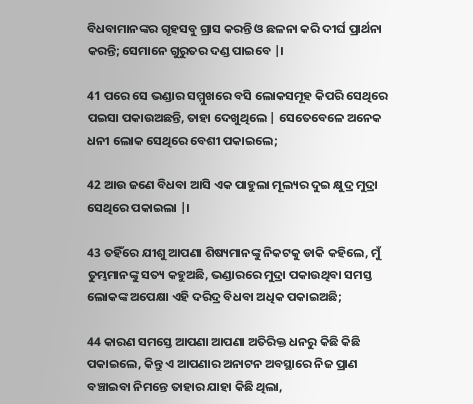ବିଧବାମାନଙ୍କର ଗୃହସବୁ ଗ୍ରାସ କରନ୍ତି ଓ ଛଳନା କରି ଦୀର୍ଘ ପ୍ରାର୍ଥନା କରନ୍ତି; ସେମାନେ ଗୁରୁତର ଦଣ୍ଡ ପାଇବେ |।

41 ପରେ ସେ ଭଣ୍ଡାର ସମ୍ମୁଖରେ ବସି ଲୋକସମୂହ କିପରି ସେଥିରେ ପଇସା ପକାଉଅଛନ୍ତି, ତାହା ଦେଖୁଥିଲେ | ସେତେବେଳେ ଅନେକ ଧନୀ ଲୋକ ସେଥିରେ ବେଶୀ ପକାଇଲେ;

42 ଆଉ ଜଣେ ବିଧବା ଆସି ଏକ ପାହୁଲା ମୂଲ୍ୟର ଦୁଇ କ୍ଷୁଦ୍ର ମୁଦ୍ରା ସେଥିରେ ପକାଇଲା |।

43 ତହିଁରେ ଯୀଶୁ ଆପଣା ଶିଷ୍ୟମାନଙ୍କୁ ନିକଟକୁ ଡାକି କହିଲେ, ମୁଁ ତୁମ୍ଭମାନଙ୍କୁ ସତ୍ୟ କହୁଅଛି, ଭଣ୍ଡାରରେ ମୁଦ୍ରା ପକାଉଥିବା ସମସ୍ତ ଲୋକଙ୍କ ଅପେକ୍ଷା ଏହି ଦରିଦ୍ର ବିଧବା ଅଧିକ ପକାଇଅଛି;

44 କାରଣ ସମସ୍ତେ ଆପଣା ଆପଣା ଅତିରିକ୍ତ ଧନରୁ କିଛି କିଛି ପକାଇଲେ, କିନ୍ତୁ ଏ ଆପଣାର ଅନାଟନ ଅବସ୍ଥାରେ ନିଜ ପ୍ରାଣ ବଞ୍ଚାଇବା ନିମନ୍ତେ ତାହାର ଯାହା କିଛି ଥିଲା,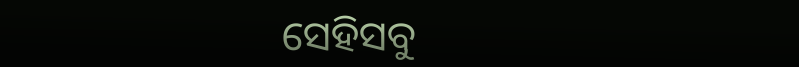ସେହିସବୁ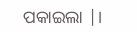ପକାଇଲା |।